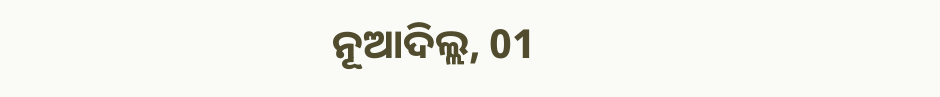ନୂଆଦିଲ୍ଲ, 01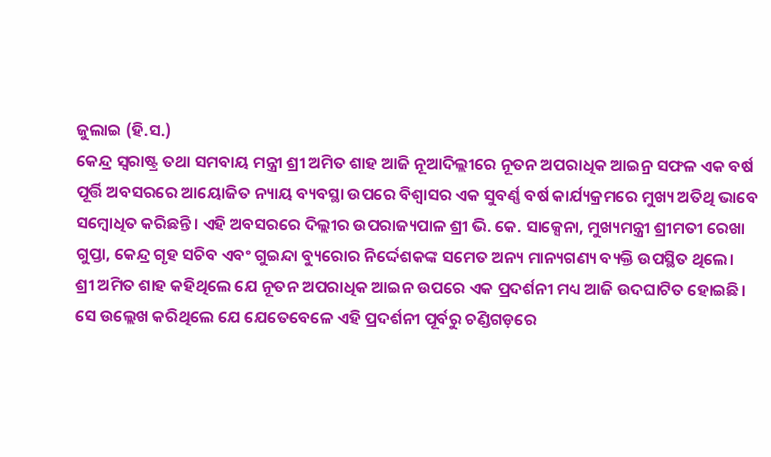ଜୁଲାଇ (ହି.ସ.)
କେନ୍ଦ୍ର ସ୍ୱରାଷ୍ଟ୍ର ତଥା ସମବାୟ ମନ୍ତ୍ରୀ ଶ୍ରୀ ଅମିତ ଶାହ ଆଜି ନୂଆଦିଲ୍ଲୀରେ ନୂତନ ଅପରାଧିକ ଆଇନ୍ର ସଫଳ ଏକ ବର୍ଷ ପୂର୍ତ୍ତି ଅବସରରେ ଆୟୋଜିତ ନ୍ୟାୟ ବ୍ୟବସ୍ଥା ଉପରେ ବିଶ୍ୱାସର ଏକ ସୁବର୍ଣ୍ଣ ବର୍ଷ କାର୍ଯ୍ୟକ୍ରମରେ ମୁଖ୍ୟ ଅତିଥି ଭାବେ ସମ୍ବୋଧିତ କରିଛନ୍ତି। ଏହି ଅବସରରେ ଦିଲ୍ଲୀର ଉପରାଜ୍ୟପାଳ ଶ୍ରୀ ଭି. କେ. ସାକ୍ସେନା, ମୁଖ୍ୟମନ୍ତ୍ରୀ ଶ୍ରୀମତୀ ରେଖା ଗୁପ୍ତା, କେନ୍ଦ୍ର ଗୃହ ସଚିବ ଏବଂ ଗୁଇନ୍ଦା ବ୍ୟୁରୋର ନିର୍ଦ୍ଦେଶକଙ୍କ ସମେତ ଅନ୍ୟ ମାନ୍ୟଗଣ୍ୟ ବ୍ୟକ୍ତି ଉପସ୍ଥିତ ଥିଲେ।
ଶ୍ରୀ ଅମିତ ଶାହ କହିଥିଲେ ଯେ ନୂତନ ଅପରାଧିକ ଆଇନ ଉପରେ ଏକ ପ୍ରଦର୍ଶନୀ ମଧ୍ୟ ଆଜି ଉଦଘାଟିତ ହୋଇଛି। ସେ ଉଲ୍ଲେଖ କରିଥିଲେ ଯେ ଯେତେବେଳେ ଏହି ପ୍ରଦର୍ଶନୀ ପୂର୍ବରୁ ଚଣ୍ଡିଗଡ଼ରେ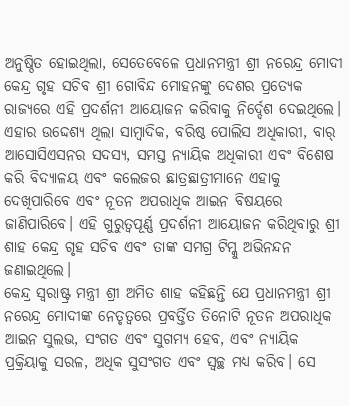ଅନୁଷ୍ଠିତ ହୋଇଥିଲା, ସେତେବେଳେ ପ୍ରଧାନମନ୍ତ୍ରୀ ଶ୍ରୀ ନରେନ୍ଦ୍ର ମୋଦୀ କେନ୍ଦ୍ର ଗୃହ ସଚିବ ଶ୍ରୀ ଗୋବିନ୍ଦ ମୋହନଙ୍କୁ ଦେଶର ପ୍ରତ୍ୟେକ ରାଜ୍ୟରେ ଏହି ପ୍ରଦର୍ଶନୀ ଆୟୋଜନ କରିବାକୁ ନିର୍ଦ୍ଦେଶ ଦେଇଥିଲେ। ଏହାର ଉଦ୍ଦେଶ୍ୟ ଥିଲା ସାମ୍ବାଦିକ, ବରିଷ୍ଠ ପୋଲିସ ଅଧିକାରୀ, ବାର୍ ଆସୋସିଏସନର ସଦସ୍ୟ, ସମସ୍ତ ନ୍ୟାୟିକ ଅଧିକାରୀ ଏବଂ ବିଶେଷ କରି ବିଦ୍ୟାଳୟ ଏବଂ କଲେଜର ଛାତ୍ରଛାତ୍ରୀମାନେ ଏହାକୁ ଦେଖିପାରିବେ ଏବଂ ନୂତନ ଅପରାଧିକ ଆଇନ ବିଷୟରେ ଜାଣିପାରିବେ। ଏହି ଗୁରୁତ୍ୱପୂର୍ଣ୍ଣ ପ୍ରଦର୍ଶନୀ ଆୟୋଜନ କରିଥିବାରୁ ଶ୍ରୀ ଶାହ କେନ୍ଦ୍ର ଗୃହ ସଚିବ ଏବଂ ତାଙ୍କ ସମଗ୍ର ଟିମ୍କୁ ଅଭିନନ୍ଦନ ଜଣାଇଥିଲେ।
କେନ୍ଦ୍ର ସ୍ୱରାଷ୍ଟ୍ର ମନ୍ତ୍ରୀ ଶ୍ରୀ ଅମିତ ଶାହ କହିଛନ୍ତି ଯେ ପ୍ରଧାନମନ୍ତ୍ରୀ ଶ୍ରୀ ନରେନ୍ଦ୍ର ମୋଦୀଙ୍କ ନେତୃତ୍ୱରେ ପ୍ରବର୍ତ୍ତିତ ତିନୋଟି ନୂତନ ଅପରାଧିକ ଆଇନ ସୁଲଭ, ସଂଗତ ଏବଂ ସୁଗମ୍ୟ ହେବ, ଏବଂ ନ୍ୟାୟିକ ପ୍ରକ୍ରିୟାକୁ ସରଳ, ଅଧିକ ସୁସଂଗତ ଏବଂ ସ୍ୱଚ୍ଛ ମଧ୍ୟ କରିବ। ସେ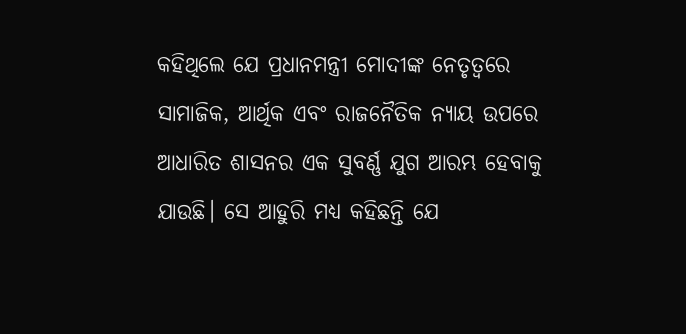କହିଥିଲେ ଯେ ପ୍ରଧାନମନ୍ତ୍ରୀ ମୋଦୀଙ୍କ ନେତୃତ୍ୱରେ ସାମାଜିକ, ଆର୍ଥିକ ଏବଂ ରାଜନୈତିକ ନ୍ୟାୟ ଉପରେ ଆଧାରିତ ଶାସନର ଏକ ସୁବର୍ଣ୍ଣ ଯୁଗ ଆରମ୍ଭ ହେବାକୁ ଯାଉଛି। ସେ ଆହୁରି ମଧ୍ୟ କହିଛନ୍ତି ଯେ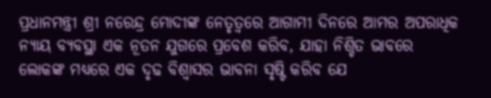ପ୍ରଧାନମନ୍ତ୍ରୀ ଶ୍ରୀ ନରେନ୍ଦ୍ର ମୋଦୀଙ୍କ ନେତୃତ୍ୱରେ ଆଗାମୀ ଦିନରେ ଆମର ଅପରାଧିକ ନ୍ୟାୟ ବ୍ୟବସ୍ଥା ଏକ ନୂତନ ଯୁଗରେ ପ୍ରବେଶ କରିବ, ଯାହା ନିଶ୍ଚିତ ଭାବରେ ଲୋକଙ୍କ ମଧ୍ୟରେ ଏକ ଦୃଢ ବିଶ୍ୱାସର ଭାବନା ସୃଷ୍ଟି କରିବ ଯେ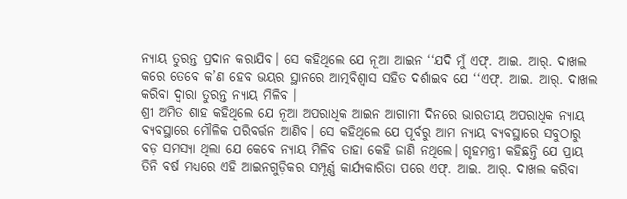ନ୍ୟାୟ ତୁରନ୍ତ ପ୍ରଦାନ କରାଯିବ। ସେ କହିଥିଲେ ଯେ ନୂଆ ଆଇନ ‘‘ଯଦି ମୁଁ ଏଫ୍. ଆଇ. ଆର୍. ଦାଖଲ କରେ ତେବେ କ’ଣ ହେବ ଭୟର ସ୍ଥାନରେ ଆତ୍ମବିଶ୍ୱାସ ସହିତ ଦର୍ଶାଇବ ଯେ ‘‘ଏଫ୍. ଆଇ. ଆର୍. ଦାଖଲ କରିବା ଦ୍ୱାରା ତୁରନ୍ତ ନ୍ୟାୟ ମିଳିବ ।
ଶ୍ରୀ ଅମିତ ଶାହ କହିଥିଲେ ଯେ ନୂଆ ଅପରାଧିକ ଆଇନ ଆଗାମୀ ଦିନରେ ଭାରତୀୟ ଅପରାଧିକ ନ୍ୟାୟ ବ୍ୟବସ୍ଥାରେ ମୌଳିକ ପରିବର୍ତ୍ତନ ଆଣିବ। ସେ କହିଥିଲେ ଯେ ପୂର୍ବରୁ ଆମ ନ୍ୟାୟ ବ୍ୟବସ୍ଥାରେ ସବୁଠାରୁ ବଡ଼ ସମସ୍ୟା ଥିଲା ଯେ କେବେ ନ୍ୟାୟ ମିଳିବ ତାହା କେହି ଜାଣି ନଥିଲେ। ଗୃହମନ୍ତ୍ରୀ କହିଛନ୍ତି ଯେ ପ୍ରାୟ ତିନି ବର୍ଷ ମଧ୍ୟରେ ଏହି ଆଇନଗୁଡ଼ିକର ସମ୍ପୂର୍ଣ୍ଣ କାର୍ଯ୍ୟକାରିତା ପରେ ଏଫ୍. ଆଇ. ଆର୍. ଦାଖଲ କରିବା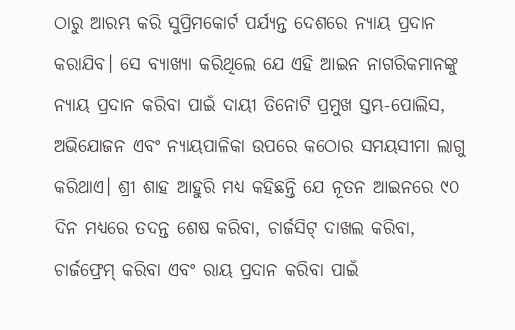ଠାରୁ ଆରମ୍ଭ କରି ସୁପ୍ରିମକୋର୍ଟ ପର୍ଯ୍ୟନ୍ତ ଦେଶରେ ନ୍ୟାୟ ପ୍ରଦାନ କରାଯିବ। ସେ ବ୍ୟାଖ୍ୟା କରିଥିଲେ ଯେ ଏହି ଆଇନ ନାଗରିକମାନଙ୍କୁ ନ୍ୟାୟ ପ୍ରଦାନ କରିବା ପାଇଁ ଦାୟୀ ତିନୋଟି ପ୍ରମୁଖ ସ୍ତମ୍ଭ-ପୋଲିସ, ଅଭିଯୋଜନ ଏବଂ ନ୍ୟାୟପାଳିକା ଉପରେ କଠୋର ସମୟସୀମା ଲାଗୁ କରିଥାଏ। ଶ୍ରୀ ଶାହ ଆହୁରି ମଧ୍ୟ କହିଛନ୍ତି ଯେ ନୂତନ ଆଇନରେ ୯୦ ଦିନ ମଧ୍ୟରେ ତଦନ୍ତ ଶେଷ କରିବା, ଚାର୍ଜସିଟ୍ ଦାଖଲ କରିବା, ଚାର୍ଜଫ୍ରେମ୍ କରିବା ଏବଂ ରାୟ ପ୍ରଦାନ କରିବା ପାଇଁ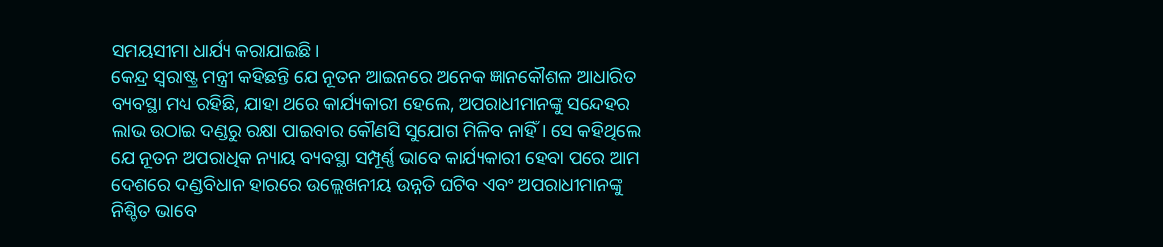ସମୟସୀମା ଧାର୍ଯ୍ୟ କରାଯାଇଛି।
କେନ୍ଦ୍ର ସ୍ୱରାଷ୍ଟ୍ର ମନ୍ତ୍ରୀ କହିଛନ୍ତି ଯେ ନୂତନ ଆଇନରେ ଅନେକ ଜ୍ଞାନକୌଶଳ ଆଧାରିତ ବ୍ୟବସ୍ଥା ମଧ୍ୟ ରହିଛି, ଯାହା ଥରେ କାର୍ଯ୍ୟକାରୀ ହେଲେ, ଅପରାଧୀମାନଙ୍କୁ ସନ୍ଦେହର ଲାଭ ଉଠାଇ ଦଣ୍ଡରୁ ରକ୍ଷା ପାଇବାର କୌଣସି ସୁଯୋଗ ମିଳିବ ନାହିଁ। ସେ କହିଥିଲେ ଯେ ନୂତନ ଅପରାଧିକ ନ୍ୟାୟ ବ୍ୟବସ୍ଥା ସମ୍ପୂର୍ଣ୍ଣ ଭାବେ କାର୍ଯ୍ୟକାରୀ ହେବା ପରେ ଆମ ଦେଶରେ ଦଣ୍ଡବିଧାନ ହାରରେ ଉଲ୍ଲେଖନୀୟ ଉନ୍ନତି ଘଟିବ ଏବଂ ଅପରାଧୀମାନଙ୍କୁ ନିଶ୍ଚିତ ଭାବେ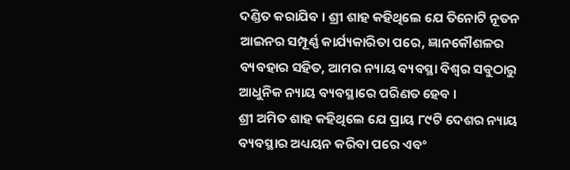ଦଣ୍ଡିତ କରାଯିବ। ଶ୍ରୀ ଶାହ କହିଥିଲେ ଯେ ତିନୋଟି ନୂତନ ଆଇନର ସମ୍ପୂର୍ଣ୍ଣ କାର୍ଯ୍ୟକାରିତା ପରେ, ଜ୍ଞାନକୌଶଳର ବ୍ୟବହାର ସହିତ, ଆମର ନ୍ୟାୟ ବ୍ୟବସ୍ଥା ବିଶ୍ୱର ସବୁଠାରୁ ଆଧୁନିକ ନ୍ୟାୟ ବ୍ୟବସ୍ଥାରେ ପରିଣତ ହେବ।
ଶ୍ରୀ ଅମିତ ଶାହ କହିଥିଲେ ଯେ ପ୍ରାୟ ୮୯ଟି ଦେଶର ନ୍ୟାୟ ବ୍ୟବସ୍ଥାର ଅଧ୍ୟୟନ କରିବା ପରେ ଏବଂ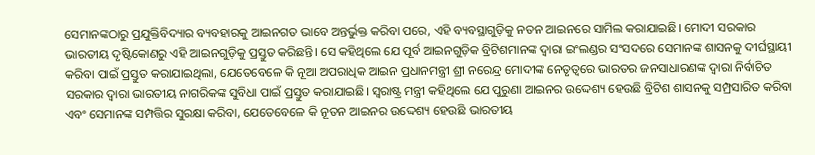ସେମାନଙ୍କଠାରୁ ପ୍ରଯୁକ୍ତିବିଦ୍ୟାର ବ୍ୟବହାରକୁ ଆଇନଗତ ଭାବେ ଅନ୍ତର୍ଭୁକ୍ତ କରିବା ପରେ, ଏହି ବ୍ୟବସ୍ଥାଗୁଡ଼ିକୁ ନତନ ଆଇନରେ ସାମିଲ କରାଯାଇଛି। ମୋଦୀ ସରକାର ଭାରତୀୟ ଦୃଷ୍ଟିକୋଣରୁ ଏହି ଆଇନଗୁଡ଼ିକୁ ପ୍ରସ୍ତୁତ କରିଛନ୍ତି। ସେ କହିଥିଲେ ଯେ ପୂର୍ବ ଆଇନଗୁଡ଼ିକ ବ୍ରିଟିଶମାନଙ୍କ ଦ୍ୱାରା ଇଂଲଣ୍ଡର ସଂସଦରେ ସେମାନଙ୍କ ଶାସନକୁ ଦୀର୍ଘସ୍ଥାୟୀ କରିବା ପାଇଁ ପ୍ରସ୍ତୁତ କରାଯାଇଥିଲା, ଯେତେବେଳେ କି ନୂଆ ଅପରାଧିକ ଆଇନ ପ୍ରଧାନମନ୍ତ୍ରୀ ଶ୍ରୀ ନରେନ୍ଦ୍ର ମୋଦୀଙ୍କ ନେତୃତ୍ୱରେ ଭାରତର ଜନସାଧାରଣଙ୍କ ଦ୍ୱାରା ନିର୍ବାଚିତ ସରକାର ଦ୍ୱାରା ଭାରତୀୟ ନାଗରିକଙ୍କ ସୁବିଧା ପାଇଁ ପ୍ରସ୍ତୁତ କରାଯାଇଛି। ସ୍ୱରାଷ୍ଟ୍ର ମନ୍ତ୍ରୀ କହିଥିଲେ ଯେ ପୁରୁଣା ଆଇନର ଉଦ୍ଦେଶ୍ୟ ହେଉଛି ବ୍ରିଟିଶ ଶାସନକୁ ସମ୍ପ୍ରସାରିତ କରିବା ଏବଂ ସେମାନଙ୍କ ସମ୍ପତ୍ତିର ସୁରକ୍ଷା କରିବା, ଯେତେବେଳେ କି ନୂତନ ଆଇନର ଉଦ୍ଦେଶ୍ୟ ହେଉଛି ଭାରତୀୟ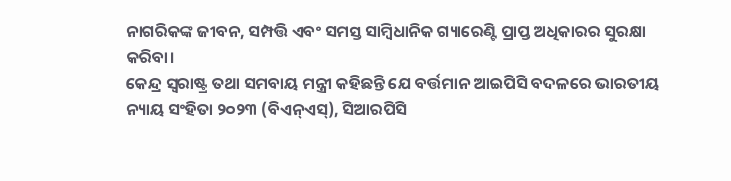ନାଗରିକଙ୍କ ଜୀବନ, ସମ୍ପତ୍ତି ଏବଂ ସମସ୍ତ ସାମ୍ବିଧାନିକ ଗ୍ୟାରେଣ୍ଟି ପ୍ରାପ୍ତ ଅଧିକାରର ସୁରକ୍ଷା କରିବା।
କେନ୍ଦ୍ର ସ୍ୱରାଷ୍ଟ୍ର ତଥା ସମବାୟ ମନ୍ତ୍ରୀ କହିଛନ୍ତି ଯେ ବର୍ତ୍ତମାନ ଆଇପିସି ବଦଳରେ ଭାରତୀୟ ନ୍ୟାୟ ସଂହିତା ୨୦୨୩ (ବିଏନ୍ଏସ୍), ସିଆରପିସି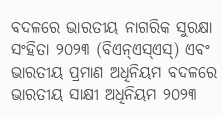ବଦଳରେ ଭାରତୀୟ ନାଗରିକ ସୁରକ୍ଷା ସଂହିତା ୨୦୨୩ (ବିଏନ୍ଏସ୍ଏସ୍) ଏବଂ ଭାରତୀୟ ପ୍ରମାଣ ଅଧିନିୟମ ବଦଳରେ ଭାରତୀୟ ସାକ୍ଷୀ ଅଧିନିୟମ ୨୦୨୩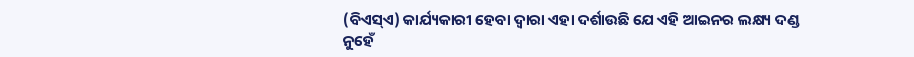(ବିଏସ୍ଏ) କାର୍ଯ୍ୟକାରୀ ହେବା ଦ୍ୱାରା ଏହା ଦର୍ଶାଉଛି ଯେ ଏହି ଆଇନର ଲକ୍ଷ୍ୟ ଦଣ୍ଡ ନୁହେଁ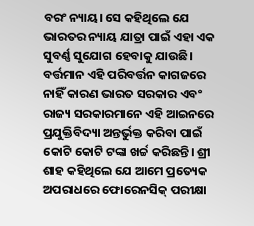ବରଂ ନ୍ୟାୟ। ସେ କହିଥିଲେ ଯେ ଭାରତର ନ୍ୟାୟ ଯାତ୍ରା ପାଇଁ ଏହା ଏକ ସୁବର୍ଣ୍ଣ ସୁଯୋଗ ହେବାକୁ ଯାଉଛି। ବର୍ତ୍ତମାନ ଏହି ପରିବର୍ତ୍ତନ କାଗଜରେ ନାହିଁ କାରଣ ଭାରତ ସରକାର ଏବଂ ରାଜ୍ୟ ସରକାରମାନେ ଏହି ଆଇନରେ ପ୍ରଯୁକ୍ତିବିଦ୍ୟା ଅନ୍ତର୍ଭୁକ୍ତ କରିବା ପାଇଁ କୋଟି କୋଟି ଟଙ୍କା ଖର୍ଚ୍ଚ କରିଛନ୍ତି। ଶ୍ରୀ ଶାହ କହିଥିଲେ ଯେ ଆମେ ପ୍ରତ୍ୟେକ ଅପରାଧରେ ଫୋରେନସିକ୍ ପରୀକ୍ଷା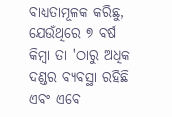ବାଧ୍ୟତାମୂଳକ କରିଛୁ, ଯେଉଁଥିରେ ୭ ବର୍ଷ କିମ୍ବା ତା 'ଠାରୁ ଅଧିକ ଦଣ୍ଡର ବ୍ୟବସ୍ଥା ରହିଛି ଏବଂ ଏବେ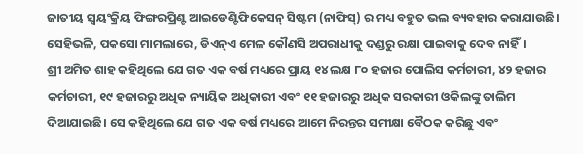ଜାତୀୟ ସ୍ୱୟଂକ୍ରିୟ ଫିଙ୍ଗରପ୍ରିଣ୍ଟ ଆଇଡେଣ୍ଟିଫିକେସନ୍ ସିଷ୍ଟମ (ନାଫିସ୍) ର ମଧ୍ୟ ବହୁତ ଭଲ ବ୍ୟବହାର କରାଯାଉଛି। ସେହିଭଳି, ପକସୋ ମାମଲାରେ, ଡିଏନ୍ଏ ମେଳ କୌଣସି ଅପରାଧୀକୁ ଦଣ୍ଡରୁ ରକ୍ଷା ପାଇବାକୁ ଦେବ ନାହିଁ।
ଶ୍ରୀ ଅମିତ ଶାହ କହିଥିଲେ ଯେ ଗତ ଏକ ବର୍ଷ ମଧ୍ୟରେ ପ୍ରାୟ ୧୪ ଲକ୍ଷ ୮୦ ହଜାର ପୋଲିସ କର୍ମଚାରୀ, ୪୨ ହଜାର କର୍ମଚାରୀ, ୧୯ ହଜାରରୁ ଅଧିକ ନ୍ୟାୟିକ ଅଧିକାରୀ ଏବଂ ୧୧ ହଜାରରୁ ଅଧିକ ସରକାରୀ ଓକିଲଙ୍କୁ ତାଲିମ ଦିଆଯାଇଛି। ସେ କହିଥିଲେ ଯେ ଗତ ଏକ ବର୍ଷ ମଧ୍ୟରେ ଆମେ ନିରନ୍ତର ସମୀକ୍ଷା ବୈଠକ କରିଛୁ ଏବଂ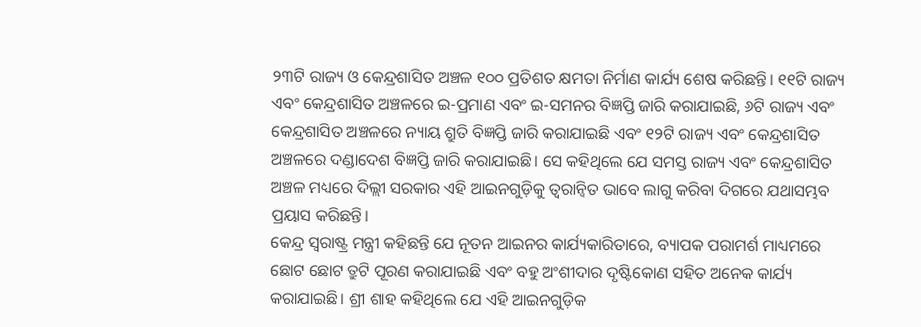୨୩ଟି ରାଜ୍ୟ ଓ କେନ୍ଦ୍ରଶାସିତ ଅଞ୍ଚଳ ୧୦୦ ପ୍ରତିଶତ କ୍ଷମତା ନିର୍ମାଣ କାର୍ଯ୍ୟ ଶେଷ କରିଛନ୍ତି। ୧୧ଟି ରାଜ୍ୟ ଏବଂ କେନ୍ଦ୍ରଶାସିତ ଅଞ୍ଚଳରେ ଇ-ପ୍ରମାଣ ଏବଂ ଇ-ସମନର ବିଜ୍ଞପ୍ତି ଜାରି କରାଯାଇଛି, ୬ଟି ରାଜ୍ୟ ଏବଂ କେନ୍ଦ୍ରଶାସିତ ଅଞ୍ଚଳରେ ନ୍ୟାୟ ଶ୍ରୁତି ବିଜ୍ଞପ୍ତି ଜାରି କରାଯାଇଛି ଏବଂ ୧୨ଟି ରାଜ୍ୟ ଏବଂ କେନ୍ଦ୍ରଶାସିତ ଅଞ୍ଚଳରେ ଦଣ୍ଡାଦେଶ ବିଜ୍ଞପ୍ତି ଜାରି କରାଯାଇଛି। ସେ କହିଥିଲେ ଯେ ସମସ୍ତ ରାଜ୍ୟ ଏବଂ କେନ୍ଦ୍ରଶାସିତ ଅଞ୍ଚଳ ମଧ୍ୟରେ ଦିଲ୍ଲୀ ସରକାର ଏହି ଆଇନଗୁଡ଼ିକୁ ତ୍ୱରାନ୍ୱିତ ଭାବେ ଲାଗୁ କରିବା ଦିଗରେ ଯଥାସମ୍ଭବ ପ୍ରୟାସ କରିଛନ୍ତି।
କେନ୍ଦ୍ର ସ୍ୱରାଷ୍ଟ୍ର ମନ୍ତ୍ରୀ କହିଛନ୍ତି ଯେ ନୂତନ ଆଇନର କାର୍ଯ୍ୟକାରିତାରେ, ବ୍ୟାପକ ପରାମର୍ଶ ମାଧ୍ୟମରେ ଛୋଟ ଛୋଟ ତ୍ରୁଟି ପୂରଣ କରାଯାଇଛି ଏବଂ ବହୁ ଅଂଶୀଦାର ଦୃଷ୍ଟିକୋଣ ସହିତ ଅନେକ କାର୍ଯ୍ୟ କରାଯାଇଛି। ଶ୍ରୀ ଶାହ କହିଥିଲେ ଯେ ଏହି ଆଇନଗୁଡ଼ିକ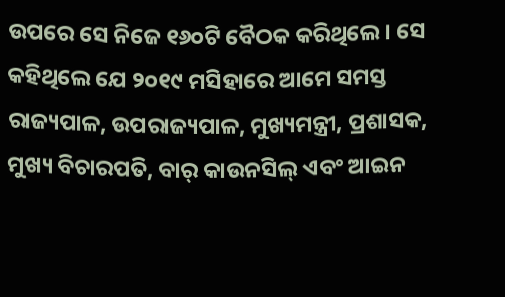ଉପରେ ସେ ନିଜେ ୧୬୦ଟି ବୈଠକ କରିଥିଲେ। ସେ କହିଥିଲେ ଯେ ୨୦୧୯ ମସିହାରେ ଆମେ ସମସ୍ତ ରାଜ୍ୟପାଳ, ଉପରାଜ୍ୟପାଳ, ମୁଖ୍ୟମନ୍ତ୍ରୀ, ପ୍ରଶାସକ, ମୁଖ୍ୟ ବିଚାରପତି, ବାର୍ କାଉନସିଲ୍ ଏବଂ ଆଇନ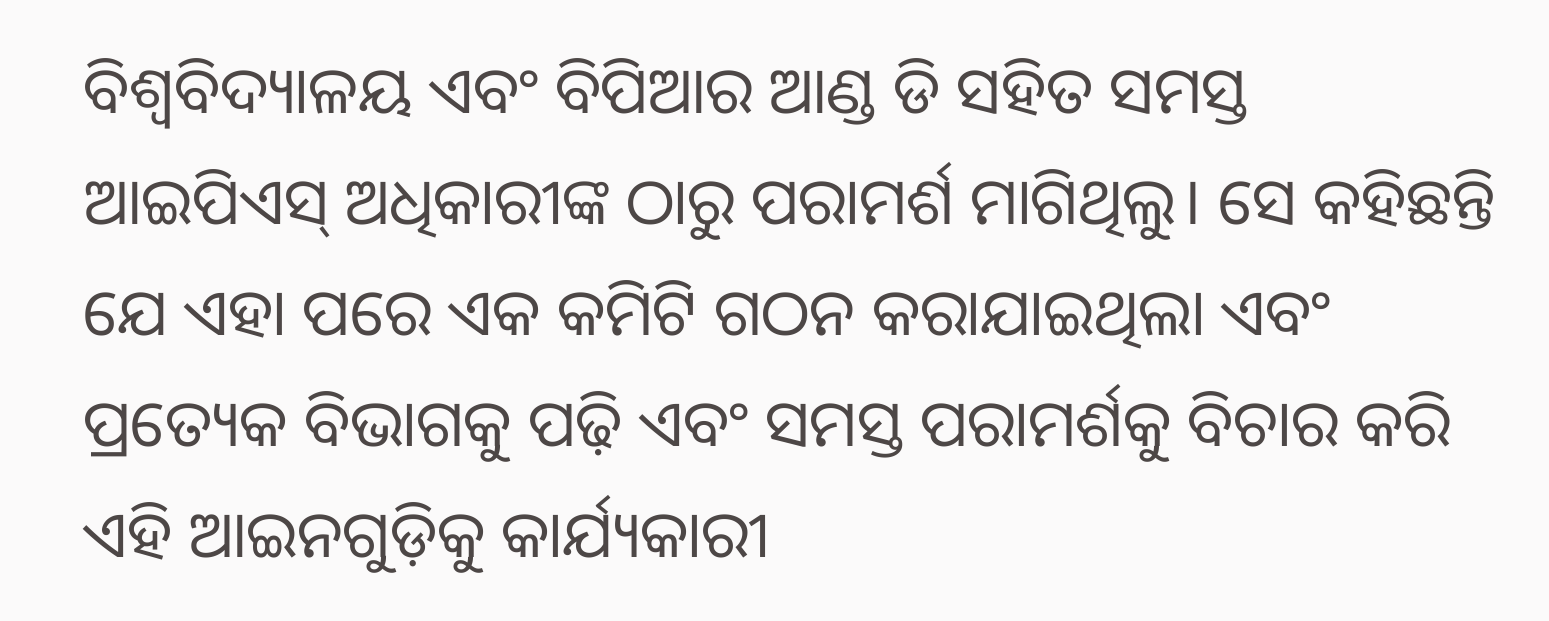ବିଶ୍ୱବିଦ୍ୟାଳୟ ଏବଂ ବିପିଆର ଆଣ୍ଡ ଡି ସହିତ ସମସ୍ତ ଆଇପିଏସ୍ ଅଧିକାରୀଙ୍କ ଠାରୁ ପରାମର୍ଶ ମାଗିଥିଲୁ। ସେ କହିଛନ୍ତି ଯେ ଏହା ପରେ ଏକ କମିଟି ଗଠନ କରାଯାଇଥିଲା ଏବଂ ପ୍ରତ୍ୟେକ ବିଭାଗକୁ ପଢ଼ି ଏବଂ ସମସ୍ତ ପରାମର୍ଶକୁ ବିଚାର କରି ଏହି ଆଇନଗୁଡ଼ିକୁ କାର୍ଯ୍ୟକାରୀ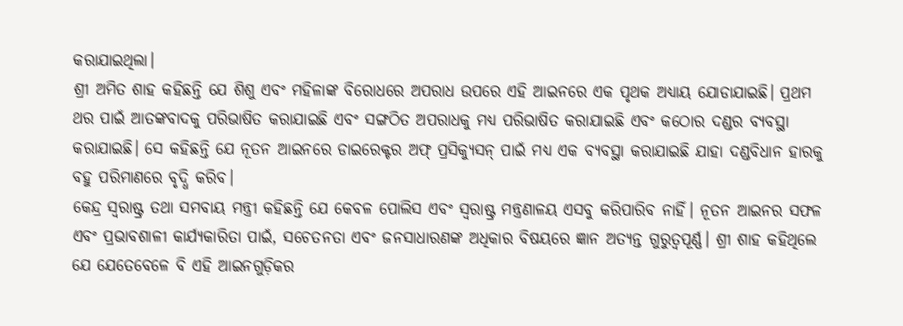କରାଯାଇଥିଲା।
ଶ୍ରୀ ଅମିତ ଶାହ କହିଛନ୍ତି ଯେ ଶିଶୁ ଏବଂ ମହିଳାଙ୍କ ବିରୋଧରେ ଅପରାଧ ଉପରେ ଏହି ଆଇନରେ ଏକ ପୃଥକ ଅଧ୍ୟାୟ ଯୋଡାଯାଇଛି। ପ୍ରଥମ ଥର ପାଇଁ ଆତଙ୍କବାଦକୁ ପରିଭାଷିତ କରାଯାଇଛି ଏବଂ ସଙ୍ଗଠିତ ଅପରାଧକୁ ମଧ୍ୟ ପରିଭାଷିତ କରାଯାଇଛି ଏବଂ କଠୋର ଦଣ୍ଡର ବ୍ୟବସ୍ଥା କରାଯାଇଛି। ସେ କହିଛନ୍ତି ଯେ ନୂତନ ଆଇନରେ ଡାଇରେକ୍ଟର ଅଫ୍ ପ୍ରସିକ୍ୟୁସନ୍ ପାଇଁ ମଧ୍ୟ ଏକ ବ୍ୟବସ୍ଥା କରାଯାଇଛି ଯାହା ଦଣ୍ଡବିଧାନ ହାରକୁ ବହୁ ପରିମାଣରେ ବୃଦ୍ଧି କରିବ।
କେନ୍ଦ୍ର ସ୍ୱରାଷ୍ଟ୍ର ତଥା ସମବାୟ ମନ୍ତ୍ରୀ କହିଛନ୍ତି ଯେ କେବଳ ପୋଲିସ ଏବଂ ସ୍ୱରାଷ୍ଟ୍ର ମନ୍ତ୍ରଣାଳୟ ଏସବୁ କରିପାରିବ ନାହିଁ। ନୂତନ ଆଇନର ସଫଳ ଏବଂ ପ୍ରଭାବଶାଳୀ କାର୍ଯ୍ୟକାରିତା ପାଇଁ, ସଚେତନତା ଏବଂ ଜନସାଧାରଣଙ୍କ ଅଧିକାର ବିଷୟରେ ଜ୍ଞାନ ଅତ୍ୟନ୍ତ ଗୁରୁତ୍ୱପୂର୍ଣ୍ଣ। ଶ୍ରୀ ଶାହ କହିଥିଲେ ଯେ ଯେତେବେଳେ ବି ଏହି ଆଇନଗୁଡ଼ିକର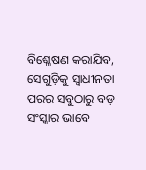ବିଶ୍ଳେଷଣ କରାଯିବ, ସେଗୁଡ଼ିକୁ ସ୍ୱାଧୀନତା ପରର ସବୁଠାରୁ ବଡ଼ ସଂସ୍କାର ଭାବେ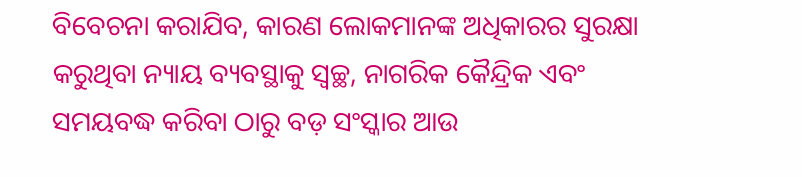ବିବେଚନା କରାଯିବ, କାରଣ ଲୋକମାନଙ୍କ ଅଧିକାରର ସୁରକ୍ଷା କରୁଥିବା ନ୍ୟାୟ ବ୍ୟବସ୍ଥାକୁ ସ୍ୱଚ୍ଛ, ନାଗରିକ କୈନ୍ଦ୍ରିକ ଏବଂ ସମୟବଦ୍ଧ କରିବା ଠାରୁ ବଡ଼ ସଂସ୍କାର ଆଉ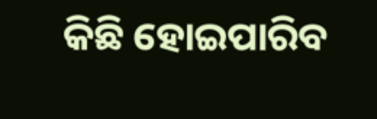କିଛି ହୋଇପାରିବ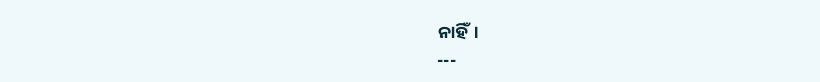ନାହିଁ।
---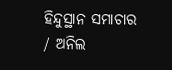ହିନ୍ଦୁସ୍ଥାନ ସମାଚାର / ଅନିଲ